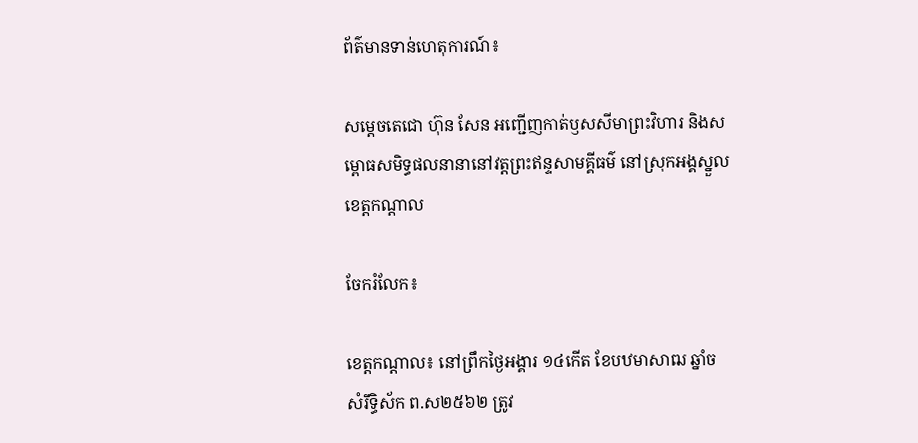ព័ត៌មានទាន់ហេតុការណ៍៖

សម្តេចតេជោ ហ៊ុន សែន អញ្ជើញកាត់ឫសសីមាព្រះវិហារ និងសម្ពោធសមិទ្ធផលនានានៅវត្តព្រះឥន្ទសាមគ្គីធម៌ នៅស្រុកអង្គស្នួល ខេត្តកណ្តាល

ចែករំលែក៖

ខេត្តកណ្តាល៖ នៅព្រឹកថ្ងៃអង្គារ ១៤កើត ខែបឋមាសាឍ ឆ្នាំច សំរឹទ្ធិស័ក ព.ស២៥៦២ ត្រូវ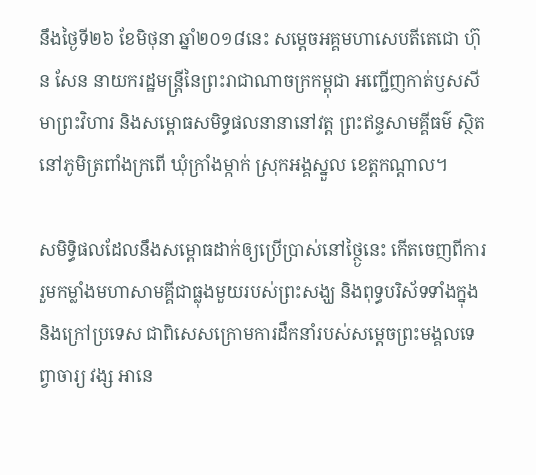នឹងថ្ងៃទី២៦ ខែមិថុនា ឆ្នាំ២០១៨នេះ សម្តេចអគ្គមហាសេបតីតេជោ ហ៊ុន សែន នាយករដ្ឋមន្ត្រីនៃព្រះរាជាណាចក្រកម្ពុជា អញ្ជើញកាត់ឫសសីមាព្រះវិហារ និងសម្ពោធសមិទ្ធផលនានានៅវត្ត ព្រះឥន្ទសាមគ្គីធម៌ ស្ថិតនៅភូមិត្រពាំងក្រពើ ឃុំក្រាំងម្កាក់ ស្រុកអង្គស្នួល ខេត្តកណ្តាល។

សមិទ្ធិផលដែលនឹងសម្ពោធដាក់ឲ្យប្រើប្រាស់នៅថ្ថ្ងៃនេះ កើតចេញពីការរួមកម្លាំងមហាសាមគ្គីជាធ្លុងមួយរបស់ព្រះសង្ឃ និងពុទ្ធបរិស័ទទាំងក្នុង និងក្រៅប្រទេស ជាពិសេសក្រោមការដឹកនាំរបស់សម្តេចព្រះមង្គលទេព្វាចារ្យ វង្ស អានេ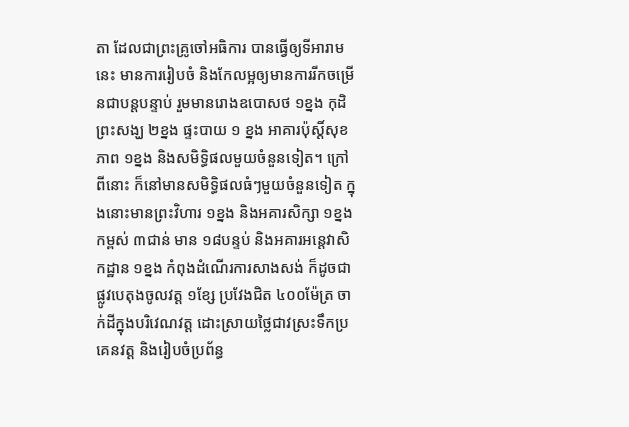តា ដែលជាព្រះគ្រូចៅអធិការ បានធ្វើឲ្យទីអារាមនេះ មានការរៀបចំ និងកែលម្អឲ្យមានការរីកចម្រើនជាបន្តបន្ទាប់ រួមមានរោងឧបោសថ ១ខ្នង កុដិព្រះសង្ឃ ២ខ្នង ផ្ទះបាយ ១ ខ្នង អាគារប៉ុស្តិ៍សុខភាព ១ខ្នង និងសមិទ្ធិផលមួយចំនួនទៀត។ ក្រៅពីនោះ ក៏នៅមានសមិទ្ធិផលធំៗមួយចំនួនទៀត ក្នុងនោះមានព្រះវិហារ ១ខ្នង និងអគារសិក្សា ១ខ្នង កម្ពស់ ៣ជាន់ មាន ១៨បន្ទប់ និងអគារអន្តេវាសិកដ្ឋាន ១ខ្នង កំពុងដំណើរការសាងសង់ ក៏ដូចជាផ្លូវបេតុងចូលវត្ត ១ខ្សែ ប្រវែងជិត ៤០០ម៉ែត្រ ចាក់ដីក្នុងបរិវេណវត្ត ដោះស្រាយថ្លៃជាវស្រះទឹកប្រគេនវត្ត និងរៀបចំប្រព័ន្ធ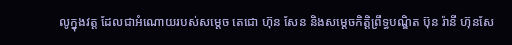លូក្នុងវត្ត ដែលជាអំណោយរបស់សម្តេច តេជោ ហ៊ុន សែន និងសម្តេចកិត្តិព្រឹទ្ធបណ្ឌិត ប៊ុន រ៉ានី ហ៊ុនសែ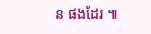ន ផងដែរ ៕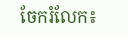ចែករំលែក៖